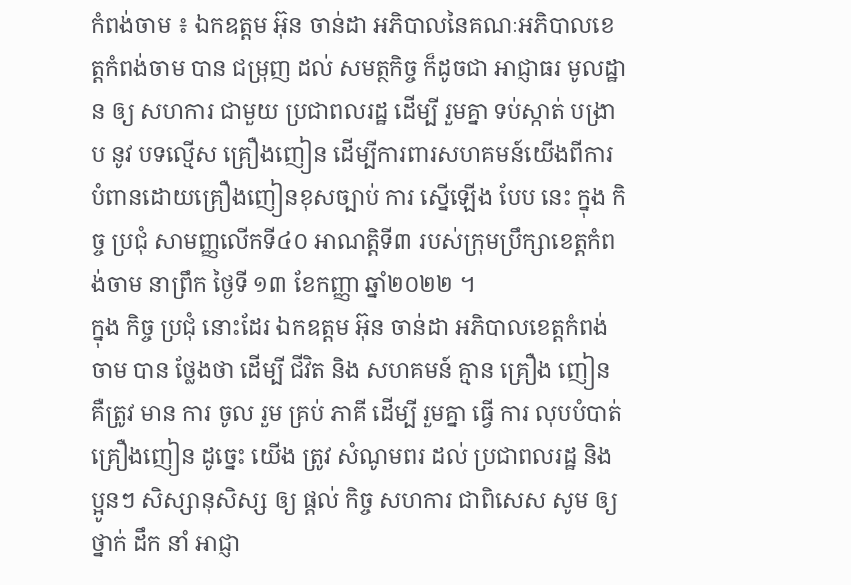កំពង់ចាម ៖ ឯកឧត្តម អ៊ុន ចាន់ដា អភិបាលនៃគណៈអភិបាលខេត្តកំពង់ចាម បាន ជម្រុញ ដល់ សមត្ថកិច្ច ក៏ដូចជា អាជ្ញាធរ មូលដ្ឋាន ឲ្យ សហការ ជាមួយ ប្រជាពលរដ្ឋ ដេីម្បី រួមគ្នា ទប់ស្កាត់ បង្រាប នូវ បទល្មើស គ្រឿងញៀន ដេីម្បីការពារសហគមន៍យេីងពីការបំពានដោយគ្រឿងញៀនខុសច្បាប់ ការ ស្នេីឡេីង បែប នេះ ក្នុង កិច្ច ប្រជុំ សាមញ្ញលើកទី៤០ អាណត្តិទី៣ របស់ក្រុមប្រឹក្សាខេត្តកំពង់ចាម នាព្រឹក ថ្ងៃទី ១៣ ខែកញ្ញា ឆ្នាំ២០២២ ។
ក្នុង កិច្ច ប្រជុំ នោះដែរ ឯកឧត្តម អ៊ុន ចាន់ដា អភិបាលខេត្តកំពង់ចាម បាន ថ្លែងថា ដើម្បី ជីវិត និង សហគមន៍ គ្មាន គ្រឿង ញៀន គឺត្រូវ មាន ការ ចូល រួម គ្រប់ ភាគី ដេីម្បី រួមគ្នា ធ្វើ ការ លុបបំបាត់ គ្រឿងញៀន ដូច្នេះ យើង ត្រូវ សំណូមពរ ដល់ ប្រជាពលរដ្ឋ និង ប្អូនៗ សិស្សានុសិស្ស ឲ្យ ផ្តល់ កិច្ច សហការ ជាពិសេស សូម ឲ្យ ថ្នាក់ ដឹក នាំ អាជ្ញា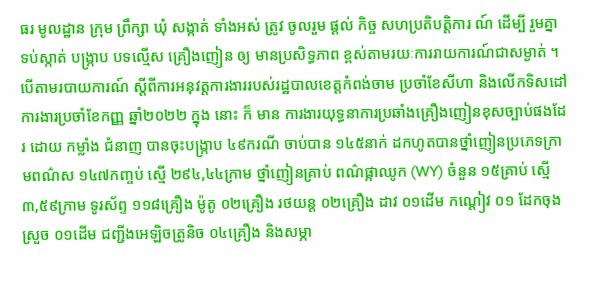ធរ មូលដ្ឋាន ក្រុម ព្រឹក្សា ឃុំ សង្កាត់ ទាំងអស់ ត្រូវ ចូលរួម ផ្ដល់ កិច្ច សហប្រតិបត្តិការ ណ៍ ដេីម្បី រួមគ្នា ទប់ស្កាត់ បង្ក្រាប បទល្មើស គ្រឿងញៀន ឲ្យ មានប្រសិទ្ធភាព ខ្ពស់តាមរយៈការរាយការណ៍ជាសម្ងាត់ ។
បេីតាមរបាយការណ៍ ស្តីពីការអនុវត្តការងាររបស់រដ្ឋបាលខេត្តកំពង់ចាម ប្រចាំខែសីហា និងលើកទិសដៅការងារប្រចាំខែកញ្ញ ឆ្នាំ២០២២ ក្នុង នោះ ក៏ មាន ការងារយុទ្ធនាការប្រឆាំងគ្រឿងញៀនខុសច្បាប់ផងដែរ ដោយ កម្លាំង ជំនាញ បានចុះបង្ក្រាប ៤៩ករណី ចាប់បាន ១៤៥នាក់ ដកហូតបានថ្នាំញៀនប្រភេទក្រាមពណ៌ស ១៤៧កញ្ចប់ ស្មើ ២៩៤,៤៤ក្រាម ថ្នាំញៀនគ្រាប់ ពណ៌ផ្កាឈូក (WY) ចំនួន ១៥គ្រាប់ ស្មើ ៣,៥៩ក្រាម ទូរស័ព្ទ ១១៨គ្រឿង ម៉ូតូ ០២គ្រឿង រថយន្ត ០២គ្រឿង ដាវ ០១ដើម កណ្ដៀវ ០១ ដែកចុងស្រួច ០១ដើម ជញ្ជីងអេឡិចត្រូនិច ០៤គ្រឿង និងសម្ភា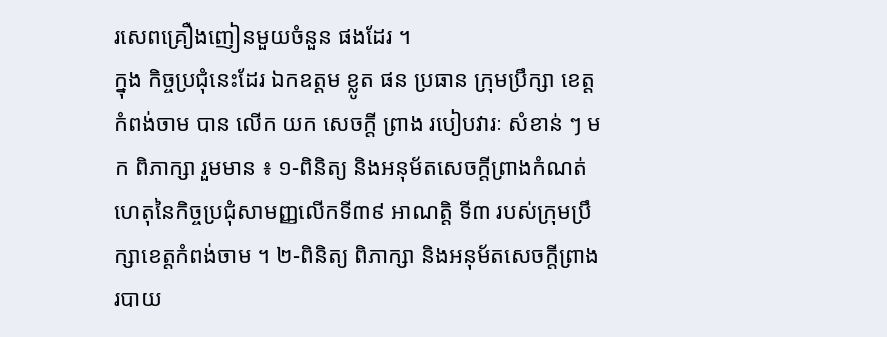រសេពគ្រឿងញៀនមួយចំនួន ផងដែរ ។
ក្នុង កិច្ចប្រជុំនេះដែរ ឯកឧត្តម ខ្លូត ផន ប្រធាន ក្រុមប្រឹក្សា ខេត្តកំពង់ចាម បាន លើក យក សេចក្តី ព្រាង របៀបវារៈ សំខាន់ ៗ មក ពិភាក្សា រួមមាន ៖ ១-ពិនិត្យ និងអនុម័តសេចក្តីព្រាងកំណត់ហេតុនៃកិច្ចប្រជុំសាមញ្ញលើកទី៣៩ អាណត្តិ ទី៣ របស់ក្រុមប្រឹក្សាខេត្តកំពង់ចាម ។ ២-ពិនិត្យ ពិភាក្សា និងអនុម័តសេចក្តីព្រាងរបាយ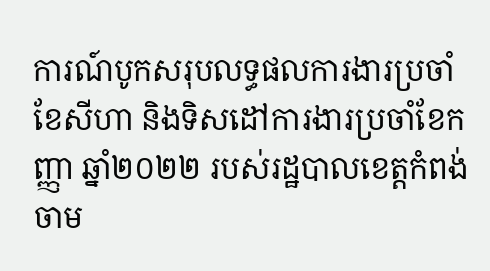ការណ៍បូកសរុបលទ្ធផលការងារប្រចាំ ខែសីហា និងទិសដៅការងារប្រចាំខែកញ្ញា ឆ្នាំ២០២២ របស់រដ្ឋបាលខេត្តកំពង់ចាម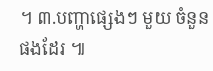។ ៣.បញ្ហាផ្សេងៗ មួយ ចំនួន ផងដែរ ៕